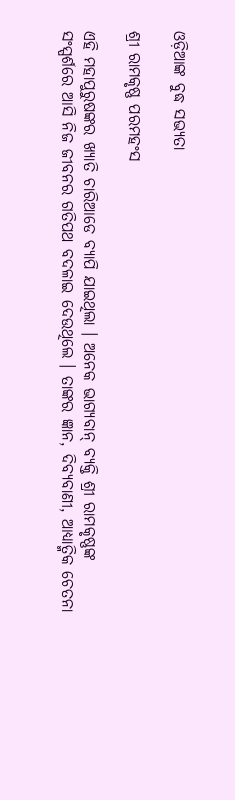ଓଡ଼ିଆଙ୍କ ବୁଦ୍ଧ ସଭ୍ୟତା

ଶ୍ରୀ ରାମକୃଷ୍ଣ ପରମହଂସ

ଏହି ମହାପୁରୁଷଙ୍କର ଖ୍ୟାତି ଚାରିଆଡେ ବ୍ୟାପି ଯାଇଥିଲା । ଅନେକ ଭାଗ୍ୟବାନ୍ ବ୍ୟକ୍ତି ଶ୍ରୀ ରାମକୃଷ୍ଣଙ୍କ ସଂସ୍ପର୍ଶରେ ଆସି ନିଜ ଜୀବନର ଗତିପଥ ବଦଳାଇ ଦେଉଥିଲେ । ତାଙ୍କର ଜ୍ଞାନ, ଦିବ୍ୟବାଣୀ, ଆଧ୍ୟାତ୍ମିକ ଚେତନା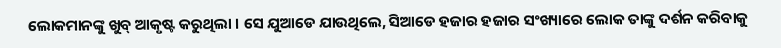ଲୋକମାନଙ୍କୁ ଖୁବ୍ ଆକୃଷ୍ଟ କରୁଥିଲା । ସେ ଯୁଆଡେ ଯାଉଥିଲେ, ସିଆଡେ ହଜାର ହଜାର ସଂଖ୍ୟାରେ ଲୋକ ତାଙ୍କୁ ଦର୍ଶନ କରିବାକୁ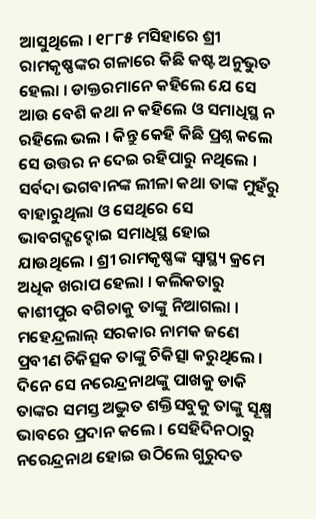ଆସୁଥିଲେ । ୧୮୮୫ ମସିହାରେ ଶ୍ରୀ ରାମକୃଷ୍ଣଙ୍କର ଗଳାରେ କିଛି କଷ୍ଟ ଅନୁଭୁତ ହେଲା । ଡାକ୍ତରମାନେ କହିଲେ ଯେ ସେ ଆଉ ବେଶି କଥା ନ କହିଲେ ଓ ସମାଧିସ୍ଥ ନ ରହିଲେ ଭଲ । କିନ୍ତୁ କେହି କିଛି ପ୍ରଶ୍ନ କଲେ ସେ ଉତ୍ତର ନ ଦେଇ ରହିପାରୁ ନଥିଲେ । ସର୍ବଦା ଭଗବାନଙ୍କ ଲୀଳା କଥା ତାଙ୍କ ମୁହଁରୁ ବାହାରୁଥିଲା ଓ ସେଥିରେ ସେ ଭାବଗଦ୍ଗଦ୍ହୋଇ ସମାଧିସ୍ଥ ହୋଇ ଯାଉଥିଲେ । ଶ୍ରୀ ରାମକୃଷ୍ଣଙ୍କ ସ୍ୱାସ୍ଥ୍ୟ କ୍ରମେ ଅଧିକ ଖରାପ ହେଲା । କଲିକତାରୁ କାଶୀପୁର ବଗିଚାକୁ ତାଙ୍କୁ ନିଆଗଲା । ମହେନ୍ଦ୍ରଲାଲ୍ ସରକାର ନାମକ ଜଣେ ପ୍ରବୀଣ ଚିକିତ୍ସକ ତାଙ୍କୁ ଚିକିତ୍ସା କରୁଥିଲେ । ଦିନେ ସେ ନରେନ୍ଦ୍ରନାଥଙ୍କୁ ପାଖକୁ ଡାକି ତାଙ୍କର ସମସ୍ତ ଅଦ୍ଭୁତ ଶକ୍ତିସବୁକୁ ତାଙ୍କୁ ସୂକ୍ଷ୍ମ ଭାବରେ ପ୍ରଦାନ କଲେ । ସେହିଦିନଠାରୁ ନରେନ୍ଦ୍ରନାଥ ହୋଇ ଉଠିଲେ ଗୁରୁଦତ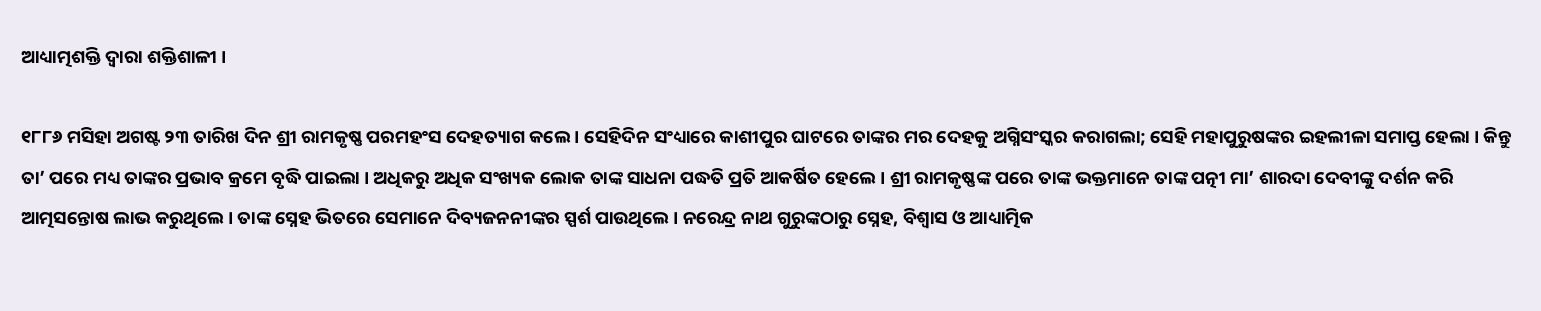ଆଧ୍ୟାତ୍ମଶକ୍ତି ଦ୍ୱାରା ଶକ୍ତିଶାଳୀ ।

୧୮୮୬ ମସିହା ଅଗଷ୍ଟ ୨୩ ତାରିଖ ଦିନ ଶ୍ରୀ ରାମକୃଷ୍ଣ ପରମହଂସ ଦେହତ୍ୟାଗ କଲେ । ସେହିଦିନ ସଂଧ୍ୟାରେ କାଶୀପୁର ଘାଟରେ ତାଙ୍କର ମର ଦେହକୁ ଅଗ୍ନିସଂସ୍କର କରାଗଲା; ସେହି ମହାପୁରୁଷଙ୍କର ଇହଲୀଳା ସମାପ୍ତ ହେଲା । କିନ୍ତୁ ତା’ ପରେ ମଧ୍ୟ ତାଙ୍କର ପ୍ରଭାବ କ୍ରମେ ବୃଦ୍ଧି ପାଇଲା । ଅଧିକରୁ ଅଧିକ ସଂଖ୍ୟକ ଲୋକ ତାଙ୍କ ସାଧନା ପଦ୍ଧତି ପ୍ରତି ଆକର୍ଷିତ ହେଲେ । ଶ୍ରୀ ରାମକୃଷ୍ଣଙ୍କ ପରେ ତାଙ୍କ ଭକ୍ତମାନେ ତାଙ୍କ ପତ୍ନୀ ମା’ ଶାରଦା ଦେବୀଙ୍କୁ ଦର୍ଶନ କରି ଆତ୍ମସନ୍ତୋଷ ଲାଭ କରୁଥିଲେ । ତାଙ୍କ ସ୍ନେହ ଭିତରେ ସେମାନେ ଦିବ୍ୟଜନନୀଙ୍କର ସ୍ପର୍ଶ ପାଉଥିଲେ । ନରେନ୍ଦ୍ର ନାଥ ଗୁରୁଙ୍କଠାରୁ ସ୍ନେହ, ବିଶ୍ୱାସ ଓ ଆଧ୍ୟାତ୍ମିକ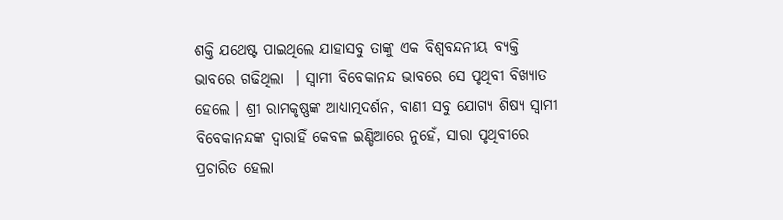ଶକ୍ତି ଯଥେଷ୍ଟ ପାଇଥିଲେ ଯାହାସବୁ ତାଙ୍କୁ ଏକ ବିଶ୍ୱବନ୍ଦନୀୟ ବ୍ୟକ୍ତି ଭାବରେ ଗଢିଥିଲା  । ସ୍ୱାମୀ ବିବେକାନନ୍ଦ ଭାବରେ ସେ ପୃଥିବୀ ବିଖ୍ୟାତ ହେଲେ । ଶ୍ରୀ ରାମକୃଷ୍ଣଙ୍କ ଆଧ୍ୟାତ୍ମଦର୍ଶନ, ବାଣୀ ସବୁ ଯୋଗ୍ୟ ଶିଷ୍ୟ ସ୍ୱାମୀ ବିବେକାନନ୍ଦଙ୍କ ଦ୍ୱାରାହିଁ କେବଳ ଇଣ୍ଡିଆରେ ନୁହେଁ, ସାରା ପୃଥିବୀରେ ପ୍ରଚାରିତ ହେଲା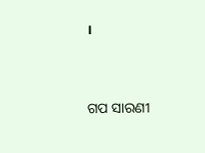।


ଗପ ସାରଣୀ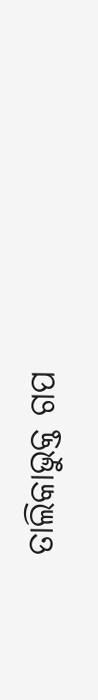ତାଲିକାଭୁକ୍ତ ଗପ